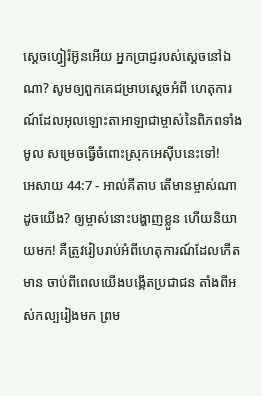ស្តេចហ្វៀរ៉អ៊ូនអើយ អ្នកប្រាជ្ញរបស់ស្តេចនៅឯណា? សូមឲ្យពួកគេជម្រាបស្តេចអំពី ហេតុការណ៍ដែលអុលឡោះតាអាឡាជាម្ចាស់នៃពិភពទាំងមូល សម្រេចធ្វើចំពោះស្រុកអេស៊ីបនេះទៅ!
អេសាយ 44:7 - អាល់គីតាប តើមានម្ចាស់ណាដូចយើង? ឲ្យម្ចាស់នោះបង្ហាញខ្លួន ហើយនិយាយមក! គឺត្រូវរៀបរាប់អំពីហេតុការណ៍ដែលកើតមាន ចាប់ពីពេលយើងបង្កើតប្រជាជន តាំងពីអស់កល្បរៀងមក ព្រម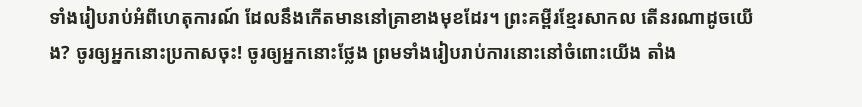ទាំងរៀបរាប់អំពីហេតុការណ៍ ដែលនឹងកើតមាននៅគ្រាខាងមុខដែរ។ ព្រះគម្ពីរខ្មែរសាកល តើនរណាដូចយើង? ចូរឲ្យអ្នកនោះប្រកាសចុះ! ចូរឲ្យអ្នកនោះថ្លែង ព្រមទាំងរៀបរាប់ការនោះនៅចំពោះយើង តាំង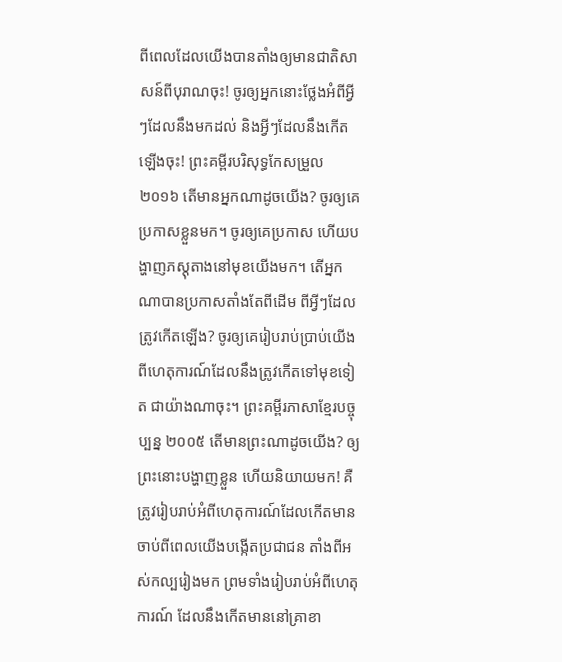ពីពេលដែលយើងបានតាំងឲ្យមានជាតិសាសន៍ពីបុរាណចុះ! ចូរឲ្យអ្នកនោះថ្លែងអំពីអ្វីៗដែលនឹងមកដល់ និងអ្វីៗដែលនឹងកើតឡើងចុះ! ព្រះគម្ពីរបរិសុទ្ធកែសម្រួល ២០១៦ តើមានអ្នកណាដូចយើង? ចូរឲ្យគេប្រកាសខ្លួនមក។ ចូរឲ្យគេប្រកាស ហើយបង្ហាញភស្តុតាងនៅមុខយើងមក។ តើអ្នកណាបានប្រកាសតាំងតែពីដើម ពីអ្វីៗដែលត្រូវកើតឡើង? ចូរឲ្យគេរៀបរាប់ប្រាប់យើង ពីហេតុការណ៍ដែលនឹងត្រូវកើតទៅមុខទៀត ជាយ៉ាងណាចុះ។ ព្រះគម្ពីរភាសាខ្មែរបច្ចុប្បន្ន ២០០៥ តើមានព្រះណាដូចយើង? ឲ្យព្រះនោះបង្ហាញខ្លួន ហើយនិយាយមក! គឺត្រូវរៀបរាប់អំពីហេតុការណ៍ដែលកើតមាន ចាប់ពីពេលយើងបង្កើតប្រជាជន តាំងពីអស់កល្បរៀងមក ព្រមទាំងរៀបរាប់អំពីហេតុការណ៍ ដែលនឹងកើតមាននៅគ្រាខា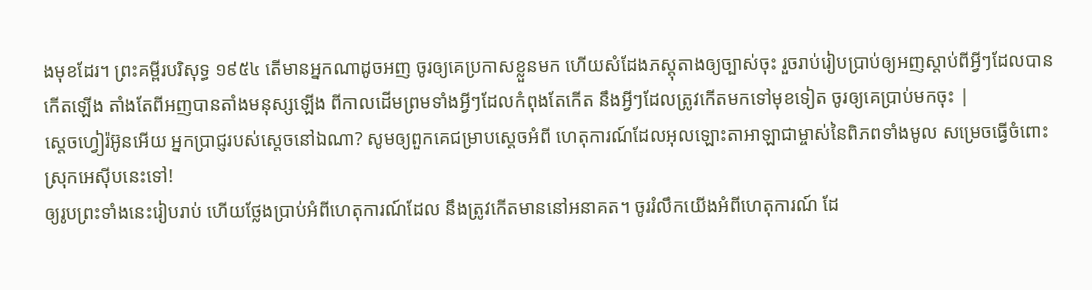ងមុខដែរ។ ព្រះគម្ពីរបរិសុទ្ធ ១៩៥៤ តើមានអ្នកណាដូចអញ ចូរឲ្យគេប្រកាសខ្លួនមក ហើយសំដែងភស្តុតាងឲ្យច្បាស់ចុះ រួចរាប់រៀបប្រាប់ឲ្យអញស្តាប់ពីអ្វីៗដែលបានកើតឡើង តាំងតែពីអញបានតាំងមនុស្សឡើង ពីកាលដើមព្រមទាំងអ្វីៗដែលកំពុងតែកើត នឹងអ្វីៗដែលត្រូវកើតមកទៅមុខទៀត ចូរឲ្យគេប្រាប់មកចុះ |
ស្តេចហ្វៀរ៉អ៊ូនអើយ អ្នកប្រាជ្ញរបស់ស្តេចនៅឯណា? សូមឲ្យពួកគេជម្រាបស្តេចអំពី ហេតុការណ៍ដែលអុលឡោះតាអាឡាជាម្ចាស់នៃពិភពទាំងមូល សម្រេចធ្វើចំពោះស្រុកអេស៊ីបនេះទៅ!
ឲ្យរូបព្រះទាំងនេះរៀបរាប់ ហើយថ្លែងប្រាប់អំពីហេតុការណ៍ដែល នឹងត្រូវកើតមាននៅអនាគត។ ចូររំលឹកយើងអំពីហេតុការណ៍ ដែ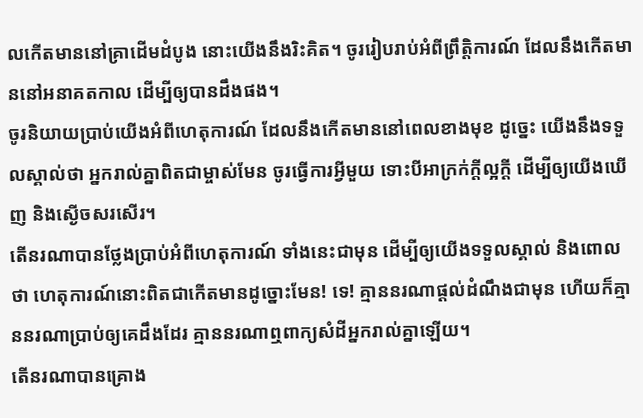លកើតមាននៅគ្រាដើមដំបូង នោះយើងនឹងរិះគិត។ ចូររៀបរាប់អំពីព្រឹត្តិការណ៍ ដែលនឹងកើតមាននៅអនាគតកាល ដើម្បីឲ្យបានដឹងផង។
ចូរនិយាយប្រាប់យើងអំពីហេតុការណ៍ ដែលនឹងកើតមាននៅពេលខាងមុខ ដូច្នេះ យើងនឹងទទួលស្គាល់ថា អ្នករាល់គ្នាពិតជាម្ចាស់មែន ចូរធ្វើការអ្វីមួយ ទោះបីអាក្រក់ក្ដីល្អក្ដី ដើម្បីឲ្យយើងឃើញ និងស្ងើចសរសើរ។
តើនរណាបានថ្លែងប្រាប់អំពីហេតុការណ៍ ទាំងនេះជាមុន ដើម្បីឲ្យយើងទទួលស្គាល់ និងពោលថា ហេតុការណ៍នោះពិតជាកើតមានដូច្នោះមែន! ទេ! គ្មាននរណាផ្ដល់ដំណឹងជាមុន ហើយក៏គ្មាននរណាប្រាប់ឲ្យគេដឹងដែរ គ្មាននរណាឮពាក្យសំដីអ្នករាល់គ្នាឡើយ។
តើនរណាបានគ្រោង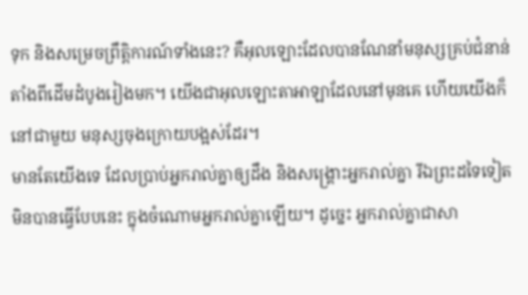ទុក និងសម្រេចព្រឹត្តិការណ៍ទាំងនេះ? គឺអុលឡោះដែលបានណែនាំមនុស្សគ្រប់ជំនាន់ តាំងពីដើមដំបូងរៀងមក។ យើងជាអុលឡោះតាអាឡាដែលនៅមុនគេ ហើយយើងក៏នៅជាមួយ មនុស្សចុងក្រោយបង្អស់ដែរ។
មានតែយើងទេ ដែលប្រាប់អ្នករាល់គ្នាឲ្យដឹង និងសង្គ្រោះអ្នករាល់គ្នា រីឯព្រះដទៃទៀតមិនបានធ្វើបែបនេះ ក្នុងចំណោមអ្នករាល់គ្នាឡើយ។ ដូច្នេះ អ្នករាល់គ្នាជាសា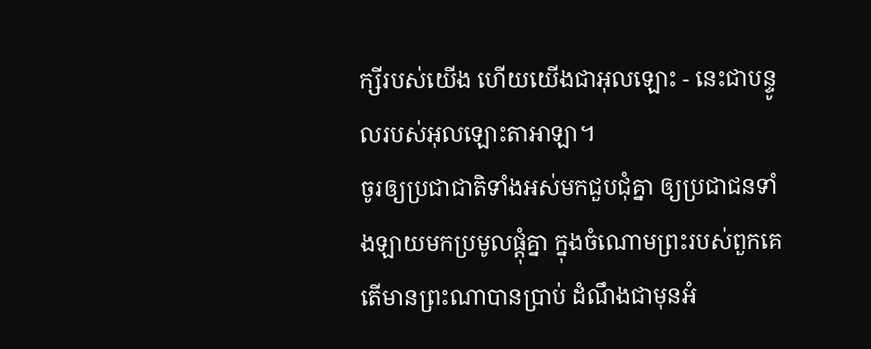ក្សីរបស់យើង ហើយយើងជាអុលឡោះ - នេះជាបន្ទូលរបស់អុលឡោះតាអាឡា។
ចូរឲ្យប្រជាជាតិទាំងអស់មកជួបជុំគ្នា ឲ្យប្រជាជនទាំងឡាយមកប្រមូលផ្ដុំគ្នា ក្នុងចំណោមព្រះរបស់ពួកគេ តើមានព្រះណាបានប្រាប់ ដំណឹងជាមុនអំ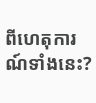ពីហេតុការណ៍ទាំងនេះ?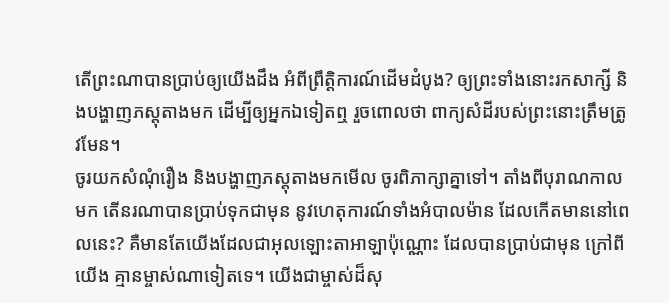តើព្រះណាបានប្រាប់ឲ្យយើងដឹង អំពីព្រឹត្តិការណ៍ដើមដំបូង? ឲ្យព្រះទាំងនោះរកសាក្សី និងបង្ហាញភស្ដុតាងមក ដើម្បីឲ្យអ្នកឯទៀតឮ រួចពោលថា ពាក្យសំដីរបស់ព្រះនោះត្រឹមត្រូវមែន។
ចូរយកសំណុំរឿង និងបង្ហាញភស្តុតាងមកមើល ចូរពិភាក្សាគ្នាទៅ។ តាំងពីបុរាណកាលមក តើនរណាបានប្រាប់ទុកជាមុន នូវហេតុការណ៍ទាំងអំបាលម៉ាន ដែលកើតមាននៅពេលនេះ? គឺមានតែយើងដែលជាអុលឡោះតាអាឡាប៉ុណ្ណោះ ដែលបានប្រាប់ជាមុន ក្រៅពីយើង គ្មានម្ចាស់ណាទៀតទេ។ យើងជាម្ចាស់ដ៏សុ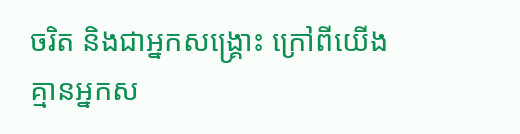ចរិត និងជាអ្នកសង្គ្រោះ ក្រៅពីយើង គ្មានអ្នកស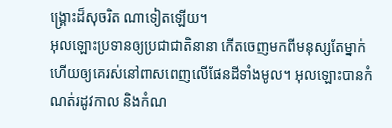ង្គ្រោះដ៏សុចរិត ណាទៀតឡើយ។
អុលឡោះប្រទានឲ្យប្រជាជាតិនានា កើតចេញមកពីមនុស្សតែម្នាក់ ហើយឲ្យគេរស់នៅពាសពេញលើផែនដីទាំងមូល។ អុលឡោះបានកំណត់រដូវកាល និងកំណ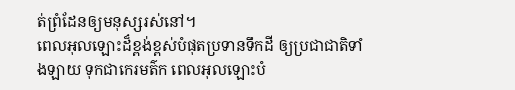ត់ព្រំដែនឲ្យមនុស្សរស់នៅ។
ពេលអុលឡោះដ៏ខ្ពង់ខ្ពស់បំផុតប្រទានទឹកដី ឲ្យប្រជាជាតិទាំងឡាយ ទុកជាកេរមត៌ក ពេលអុលឡោះបំ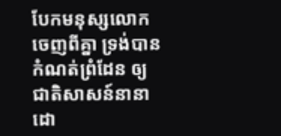បែកមនុស្សលោកចេញពីគ្នា ទ្រង់បានកំណត់ព្រំដែន ឲ្យជាតិសាសន៍នានា ដោ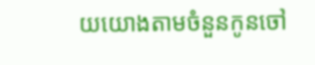យយោងតាមចំនួនកូនចៅ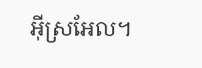អ៊ីស្រអែល។